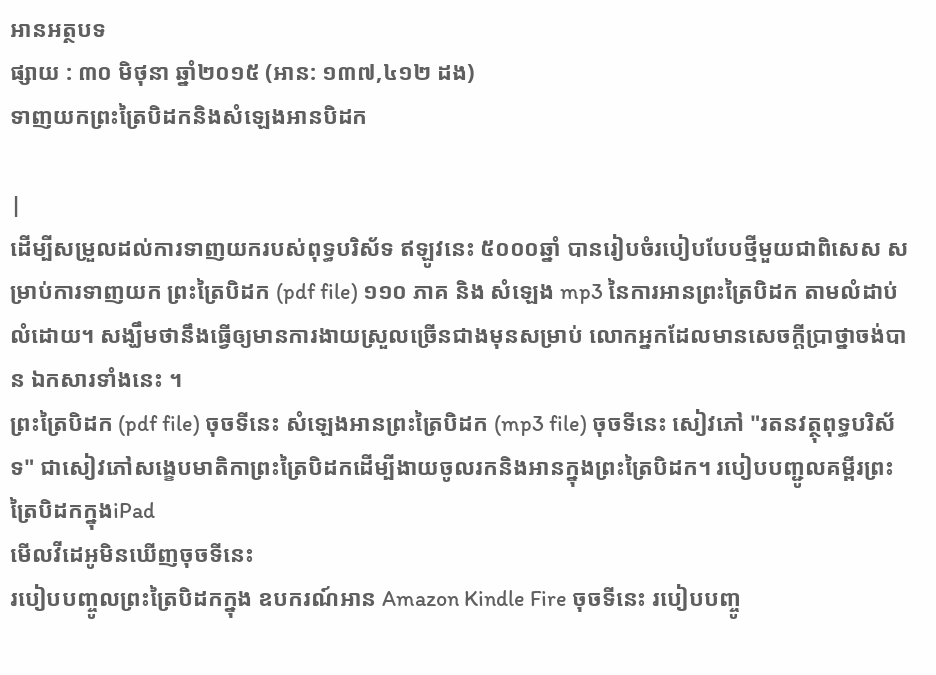អានអត្ថបទ
ផ្សាយ : ៣០ មិថុនា ឆ្នាំ២០១៥ (អាន: ១៣៧,៤១២ ដង)
ទាញយកព្រះត្រៃបិដកនិងសំឡេងអានបិដក

|
ដើម្បីសម្រួលដល់ការទាញយករបស់ពុទ្ធបរិស័ទ ឥឡូវនេះ ៥០០០ឆ្នាំ បានរៀបចំរបៀបបែបថ្មីមួយជាពិសេស សម្រាប់ការទាញយក ព្រះត្រៃបិដក (pdf file) ១១០ ភាគ និង សំឡេង mp3 នៃការអានព្រះត្រៃបិដក តាមលំដាប់លំដោយ។ សង្ឃឹមថានឹងធ្វើឲ្យមានការងាយស្រួលច្រើនជាងមុនសម្រាប់ លោកអ្នកដែលមានសេចក្តីប្រាថ្នាចង់បាន ឯកសារទាំងនេះ ។
ព្រះត្រៃបិដក (pdf file) ចុចទីនេះ សំឡេងអានព្រះត្រៃបិដក (mp3 file) ចុចទីនេះ សៀវភៅ "រតនវត្ថុពុទ្ធបរិស័ទ" ជាសៀវភៅសង្ខេបមាតិកាព្រះត្រៃបិដកដើម្បីងាយចូលរកនិងអានក្នុងព្រះត្រៃបិដក។ របៀបបញ្ជូលគម្ពីរព្រះត្រៃបិដកក្នុងiPad
មើលវីដេអូមិនឃើញចុចទីនេះ
របៀបបញ្ចូលព្រះត្រៃបិដកក្នុង ឧបករណ៍អាន Amazon Kindle Fire ចុចទីនេះ របៀបបញ្ចូ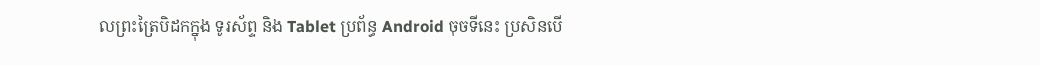លព្រះត្រៃបិដកក្នុង ទូរស័ព្ទ និង Tablet ប្រព័ន្ធ Android ចុចទីនេះ ប្រសិនបើ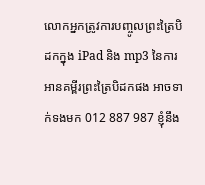លោកអ្នកត្រូវការបញ្ចូលព្រះត្រៃបិដកក្នុង iPad និង mp3 នៃការអានគម្ពីរព្រះត្រៃបិដកផង អាចទាក់ទងមក 012 887 987 ខ្ញុំនឹង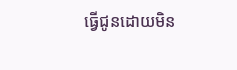ធ្វើជូនដោយមិន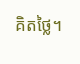គិតថ្លៃ។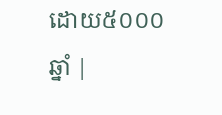ដោយ៥០០០ឆ្នាំ |